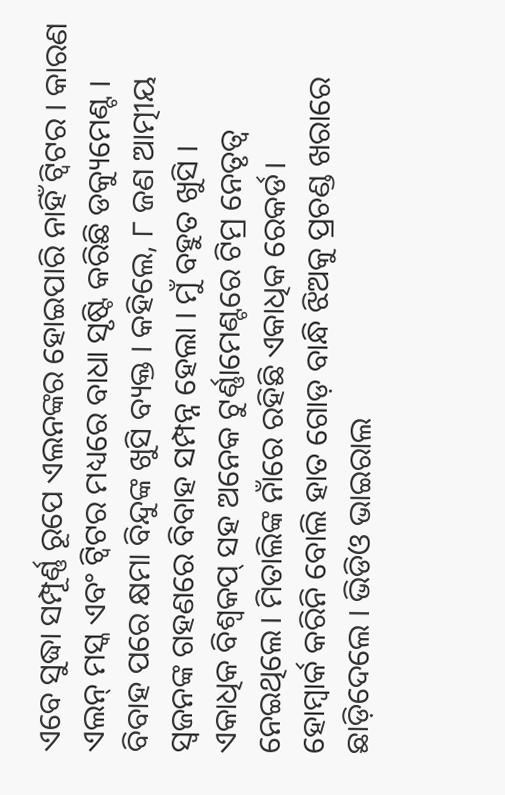ଏବେ ସୁଦ୍ଧା ସମ୍ପୂର୍ଣ୍ଣ ରୂପେ ଏଲନଙ୍କର ହୋଇପାରି ନାହିଁ ଟ୍ୱିଟର । କାରଣ ଏଲନ୍ ମସ୍କ ଏବଂ ଟ୍ୱିଟର ମଧ୍ୟରେ ବାଧା ସୃଷ୍ଟି କରିଛି ଡକ୍ୟୁମେଣ୍ଟ ।
ବିବାହ ପରେ କ୍ଷମା ବିନ୍ଦୁଙ୍କ ଖୁସି ବ୍ୟକ୍ତ । କହିଲେ, ୮ ଜଣ ଆତ୍ମୀୟ ସ୍ୱଜନଙ୍କ ଗହଣରେ ବିବାହ ସମ୍ପନ୍ନ ହେଲା । ମୁଁ ବହୁତ ଖୁସି ।
ଏକାଧିକ ବିଶ୍ୱକପ୍ ସହ ଅନେକ ଟୁର୍ଣ୍ଣାମେଣ୍ଟରେ ଟିମ୍ର ନେତୃତ୍ୱ ନେଇଥିଲେ। ମିତାଲିଙ୍କ ନାଁରେ ରହିଛି ଏକାଧିକ ରେକର୍ଡ।
ହୋମ୍ୱାର୍କ କରିନି ବୋଲି ହାତ ଗୋଡ଼ ବାନ୍ଧି ଝିଅକୁ ପ୍ରଚଣ୍ଡ ଖରାରେ ଛାଡ଼ିଦେଲେ । ଭିଡିଓ ଭାଇରାଲ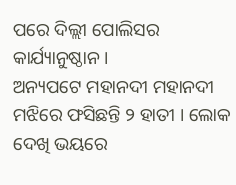ପରେ ଦିଲ୍ଲୀ ପୋଲିସର କାର୍ଯ୍ୟାନୁଷ୍ଠାନ ।
ଅନ୍ୟପଟେ ମହାନଦୀ ମହାନଦୀ ମଝିରେ ଫସିଛନ୍ତି ୨ ହାତୀ । ଲୋକ ଦେଖି ଭୟରେ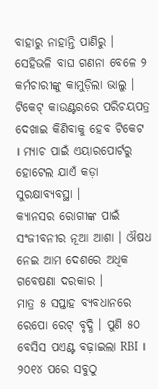ବାହାରୁ ନାହାନ୍ତି ପାଣିରୁ । ସେହିଭଳି ବାଘ ଗଣନା ବେଳେ ୨ କର୍ମଚାରୀଙ୍କୁ କାମୁଡ଼ିଲା ଭାଲୁ ।
ଟିକେଟ୍ କାଉଣ୍ଟରରେ ପରିଚୟପତ୍ର ଦେଖାଇ କିଣିବାକୁ ହେବ ଟିକେଟ । ମ୍ୟାଚ ପାଇଁ ଏୟାରପୋର୍ଟରୁ ହୋଟେଲ ଯାଏଁ କଡ଼ା ସୁରକ୍ଷାବ୍ୟବସ୍ଥା ।
କ୍ୟାନସର ରୋଗୀଙ୍କ ପାଇଁ ସଂଜୀବନୀର ନୂଆ ଆଶା । ଔଷଧ ନେଇ ଆମ ଦେଶରେ ଅଧିକ ଗବେଷଣା ଦରକାର ।
ମାତ୍ର ୫ ସପ୍ତାହ ବ୍ୟବଧାନରେ ରେପୋ ରେଟ୍ ବୃଦ୍ଧି । ପୁଣି ୫୦ ବେସିସ ପଏଣ୍ଟ ବଢ଼ାଇଲା RBI । ୨୦୧୪ ପରେ ସବୁଠୁ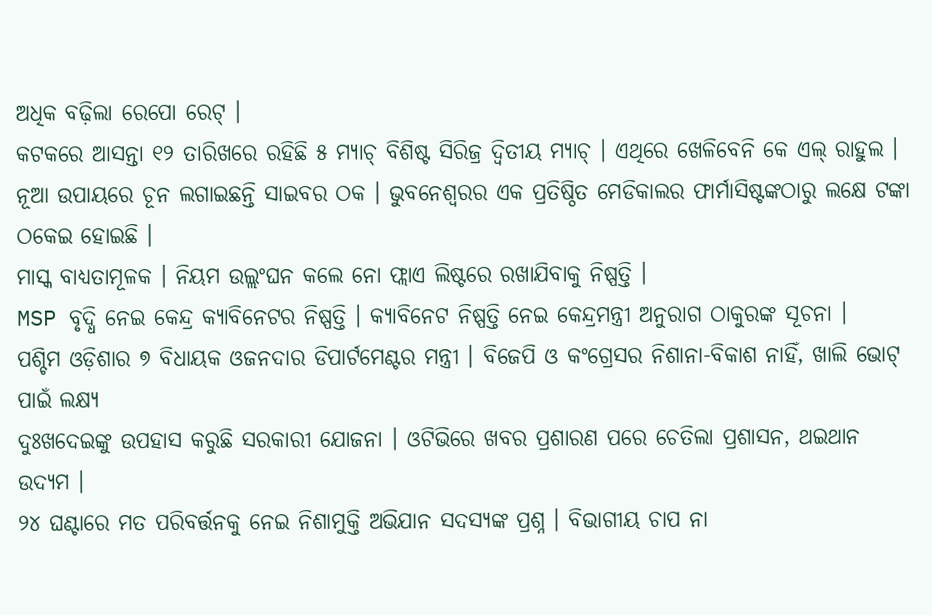ଅଧିକ ବଢ଼ିଲା ରେପୋ ରେଟ୍ ।
କଟକରେ ଆସନ୍ତା ୧୨ ତାରିଖରେ ରହିଛି ୫ ମ୍ୟାଚ୍ ବିଶିଷ୍ଟ ସିରିଜ୍ର ଦ୍ୱିତୀୟ ମ୍ୟାଚ୍ । ଏଥିରେ ଖେଳିବେନି କେ ଏଲ୍ ରାହୁଲ ।
ନୂଆ ଉପାୟରେ ଚୂନ ଲଗାଇଛନ୍ତି ସାଇବର ଠକ । ଭୁବନେଶ୍ୱରର ଏକ ପ୍ରତିଷ୍ଠିତ ମେଡିକାଲର ଫାର୍ମାସିଷ୍ଟଙ୍କଠାରୁ ଲକ୍ଷେ ଟଙ୍କା ଠକେଇ ହୋଇଛି ।
ମାସ୍କ ବାଧ୍ୟତାମୂଳକ । ନିୟମ ଉଲ୍ଲଂଘନ କଲେ ନୋ ଫ୍ଲାଏ ଲିଷ୍ଟରେ ରଖାଯିବାକୁ ନିଷ୍ପତ୍ତି ।
MSP ବୃଦ୍ଧି ନେଇ କେନ୍ଦ୍ର କ୍ୟାବିନେଟର ନିଷ୍ପତ୍ତି । କ୍ୟାବିନେଟ ନିଷ୍ପତ୍ତି ନେଇ କେନ୍ଦ୍ରମନ୍ତ୍ରୀ ଅନୁରାଗ ଠାକୁରଙ୍କ ସୂଚନା ।
ପଶ୍ଚିମ ଓଡ଼ିଶାର ୭ ବିଧାୟକ ଓଜନଦାର ଡିପାର୍ଟମେଣ୍ଟର ମନ୍ତ୍ରୀ । ବିଜେପି ଓ କଂଗ୍ରେସର ନିଶାନା-ବିକାଶ ନାହିଁ, ଖାଲି ଭୋଟ୍ ପାଇଁ ଲକ୍ଷ୍ୟ
ଦୁଃଖଦେଇଙ୍କୁ ଉପହାସ କରୁଛି ସରକାରୀ ଯୋଜନା । ଓଟିଭିରେ ଖବର ପ୍ରଶାରଣ ପରେ ଚେତିଲା ପ୍ରଶାସନ, ଥଇଥାନ ଉଦ୍ୟମ ।
୨୪ ଘଣ୍ଟାରେ ମତ ପରିବର୍ତ୍ତନକୁ ନେଇ ନିଶାମୁକ୍ତି ଅଭିଯାନ ସଦସ୍ୟଙ୍କ ପ୍ରଶ୍ନ । ବିଭାଗୀୟ ଚାପ ନା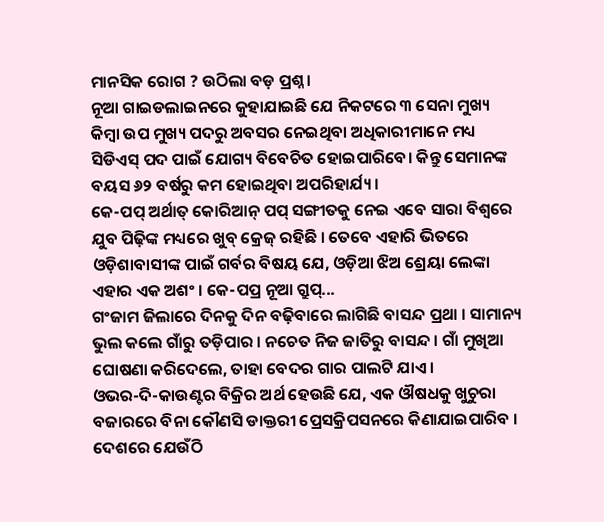ମାନସିକ ରୋଗ ? ଉଠିଲା ବଡ଼ ପ୍ରଶ୍ନ ।
ନୂଆ ଗାଇଡଲାଇନରେ କୁହାଯାଇଛି ଯେ ନିକଟରେ ୩ ସେନା ମୁଖ୍ୟ କିମ୍ବା ଉପ ମୁଖ୍ୟ ପଦରୁ ଅବସର ନେଇଥିବା ଅଧିକାରୀମାନେ ମଧ୍ୟ ସିଡିଏସ୍ ପଦ ପାଇଁ ଯୋଗ୍ୟ ବିବେଚିତ ହୋଇପାରିବେ। କିନ୍ତୁ ସେମାନଙ୍କ ବୟସ ୬୨ ବର୍ଷରୁ କମ ହୋଇଥିବା ଅପରିହାର୍ଯ୍ୟ ।
କେ-ପପ୍ ଅର୍ଥାତ୍ କୋରିଆନ୍ ପପ୍ ସଙ୍ଗୀତକୁ ନେଇ ଏବେ ସାରା ବିଶ୍ୱରେ ଯୁବ ପିଢ଼ିଙ୍କ ମଧ୍ୟରେ ଖୁବ୍ କ୍ରେଜ୍ ରହିଛି । ତେବେ ଏହାରି ଭିତରେ ଓଡ଼ିଶାବାସୀଙ୍କ ପାଇଁ ଗର୍ବର ବିଷୟ ଯେ, ଓଡ଼ିଆ ଝିଅ ଶ୍ରେୟା ଲେଙ୍କା ଏହାର ଏକ ଅଶଂ । କେ-ପପ୍ର ନୂଆ ଗ୍ରୁପ୍...
ଗଂଜାମ ଜିଲାରେ ଦିନକୁ ଦିନ ବଢ଼ିବାରେ ଲାଗିଛି ବାସନ୍ଦ ପ୍ରଥା । ସାମାନ୍ୟ ଭୁଲ କଲେ ଗାଁରୁ ତଡ଼ିପାର । ନଚେତ ନିଜ ଜାତିରୁ ବାସନ୍ଦ । ଗାଁ ମୁଖିଆ ଘୋଷଣା କରିଦେଲେ, ତାହା ବେଦର ଗାର ପାଲଟି ଯାଏ ।
ଓଭର-ଦି-କାଉଣ୍ଟର ବିକ୍ରିର ଅର୍ଥ ହେଉଛି ଯେ, ଏକ ଔଷଧକୁ ଖୁଚୁରା ବଜାରରେ ବିନା କୌଣସି ଡାକ୍ତରୀ ପ୍ରେସକ୍ରିପସନରେ କିଣାଯାଇପାରିବ । ଦେଶରେ ଯେଉଁଠି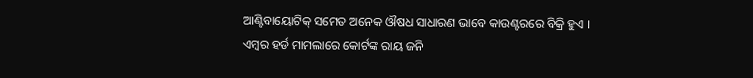ଆଣ୍ଟିବାୟୋଟିକ୍ ସମେତ ଅନେକ ଔଷଧ ସାଧାରଣ ଭାବେ କାଉଣ୍ଟରରେ ବିକ୍ରି ହୁଏ ।
ଏମ୍ବର ହର୍ଡ ମାମଲାରେ କୋର୍ଟଙ୍କ ରାୟ ଜନି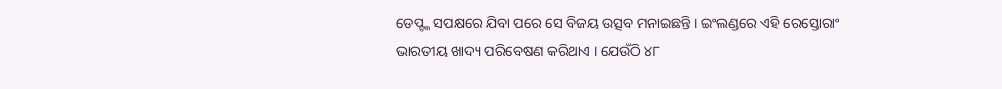ଡେପ୍ଙ୍କ ସପକ୍ଷରେ ଯିବା ପରେ ସେ ବିଜୟ ଉତ୍ସବ ମନାଇଛନ୍ତି । ଇଂଲଣ୍ଡରେ ଏହି ରେସ୍ତୋରାଂ ଭାରତୀୟ ଖାଦ୍ୟ ପରିବେଷଣ କରିଥାଏ । ଯେଉଁଠି ୪୮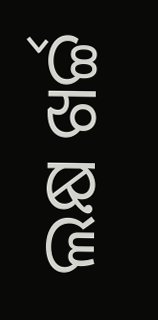ଲକ୍ଷ ଖର୍ଚ୍ଚ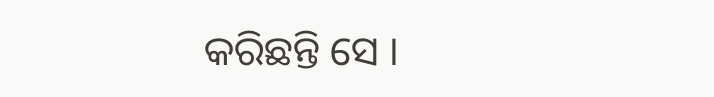କରିଛନ୍ତି ସେ ।